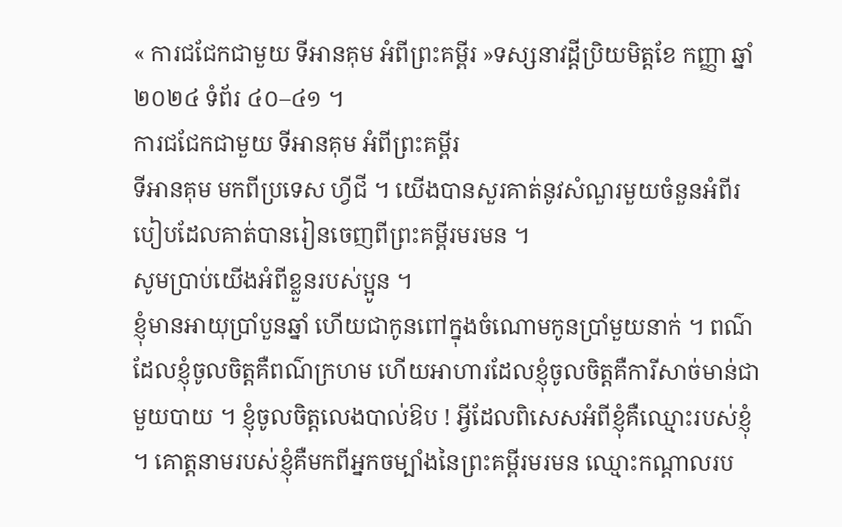« ការជជែកជាមួយ ទីអានគុម អំពីព្រះគម្ពីរ »ទស្សនាវដ្តីប្រិយមិត្តខែ កញ្ញា ឆ្នាំ ២០២៤ ទំព័រ ៤០–៤១ ។
ការជជែកជាមួយ ទីអានគុម អំពីព្រះគម្ពីរ
ទីអានគុម មកពីប្រទេស ហ្វីជី ។ យើងបានសួរគាត់នូវសំណួរមួយចំនួនអំពីរបៀបដែលគាត់បានរៀនចេញពីព្រះគម្ពីរមរមន ។
សូមប្រាប់យើងអំពីខ្លួនរបស់ប្អូន ។
ខ្ញុំមានអាយុប្រាំបួនឆ្នាំ ហើយជាកូនពៅក្នុងចំណោមកូនប្រាំមួយនាក់ ។ ពណ៌ដែលខ្ញុំចូលចិត្តគឺពណ៌ក្រហម ហើយអាហារដែលខ្ញុំចូលចិត្តគឺការីសាច់មាន់ជាមួយបាយ ។ ខ្ញុំចូលចិត្តលេងបាល់ឱប ! អ្វីដែលពិសេសអំពីខ្ញុំគឺឈ្មោះរបស់ខ្ញុំ ។ គោត្តនាមរបស់ខ្ញុំគឺមកពីអ្នកចម្បាំងនៃព្រះគម្ពីរមរមន ឈ្មោះកណ្តាលរប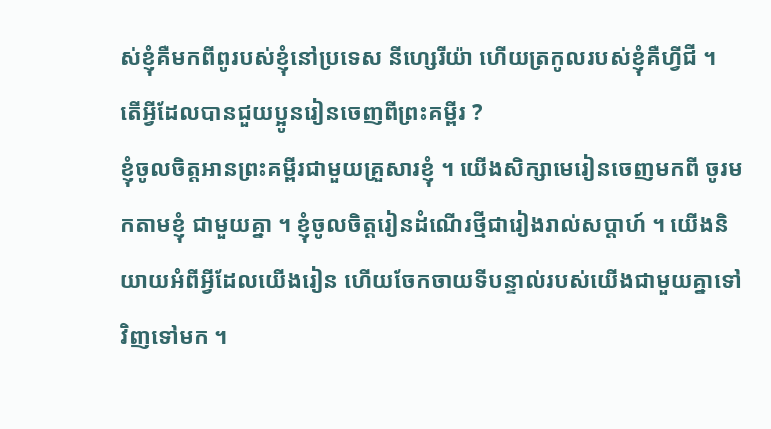ស់ខ្ញុំគឺមកពីពូរបស់ខ្ញុំនៅប្រទេស នីហ្សេរីយ៉ា ហើយត្រកូលរបស់ខ្ញុំគឺហ្វីជី ។
តើអ្វីដែលបានជួយប្អូនរៀនចេញពីព្រះគម្ពីរ ?
ខ្ញុំចូលចិត្តអានព្រះគម្ពីរជាមួយគ្រួសារខ្ញុំ ។ យើងសិក្សាមេរៀនចេញមកពី ចូរមកតាមខ្ញុំ ជាមួយគ្នា ។ ខ្ញុំចូលចិត្តរៀនដំណើរថ្មីជារៀងរាល់សប្តាហ៍ ។ យើងនិយាយអំពីអ្វីដែលយើងរៀន ហើយចែកចាយទីបន្ទាល់របស់យើងជាមួយគ្នាទៅវិញទៅមក ។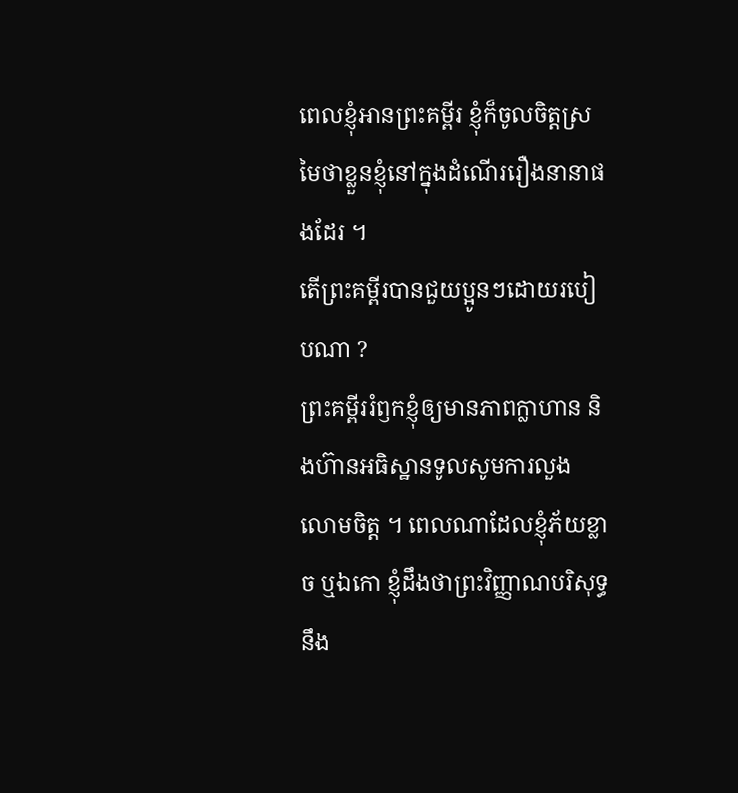ពេលខ្ញុំអានព្រះគម្ពីរ ខ្ញុំក៏ចូលចិត្តស្រមៃថាខ្លួនខ្ញុំនៅក្នុងដំណើររឿងនានាផងដែរ ។
តើព្រះគម្ពីរបានជួយប្អូនៗដោយរបៀបណា ?
ព្រះគម្ពីររំឭកខ្ញុំឲ្យមានភាពក្លាហាន និងហ៊ានអធិស្ឋានទូលសូមការលួងលោមចិត្ត ។ ពេលណាដែលខ្ញុំភ័យខ្លាច ឬឯកោ ខ្ញុំដឹងថាព្រះវិញ្ញាណបរិសុទ្ធនឹង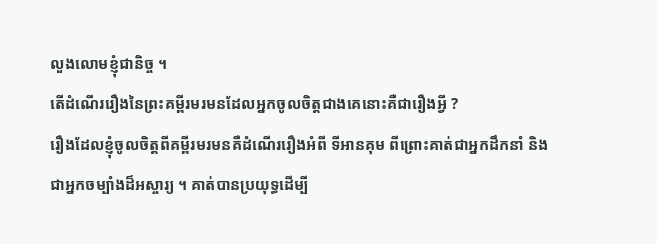លួងលោមខ្ញុំជានិច្ច ។
តើដំណើររឿងនៃព្រះគម្ពីរមរមនដែលអ្នកចូលចិត្តជាងគេនោះគឺជារឿងអ្វី ?
រឿងដែលខ្ញុំចូលចិត្តពីគម្ពីរមរមនគឺដំណើររឿងអំពី ទីអានគុម ពីព្រោះគាត់ជាអ្នកដឹកនាំ និងជាអ្នកចម្បាំងដ៏អស្ចារ្យ ។ គាត់បានប្រយុទ្ធដើម្បី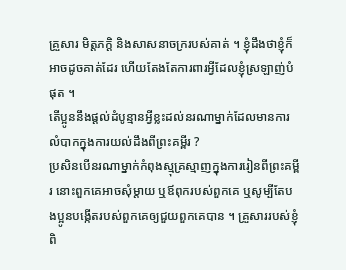គ្រួសារ មិត្តភក្តិ និងសាសនាចក្ររបស់គាត់ ។ ខ្ញុំដឹងថាខ្ញុំក៏អាចដូចគាត់ដែរ ហើយតែងតែការពារអ្វីដែលខ្ញុំស្រឡាញ់បំផុត ។
តើប្អូននឹងផ្ដល់ដំបូន្មានអ្វីខ្លះដល់នរណាម្នាក់ដែលមានការលំបាកក្នុងការយល់ដឹងពីព្រះគម្ពីរ ?
ប្រសិនបើនរណាម្នាក់កំពុងស្មុគ្រស្មាញក្នុងការរៀនពីព្រះគម្ពីរ នោះពួកគេអាចសុំម្តាយ ឬឪពុករបស់ពួកគេ ឬសូម្បីតែបងប្អូនបង្កើតរបស់ពួកគេឲ្យជួយពួកគេបាន ។ គ្រួសាររបស់ខ្ញុំពិ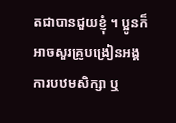តជាបានជួយខ្ញុំ ។ ប្អូនក៏អាចសួរគ្រូបង្រៀនអង្គការបឋមសិក្សា ឬ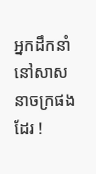អ្នកដឹកនាំនៅសាសនាចក្រផងដែរ !